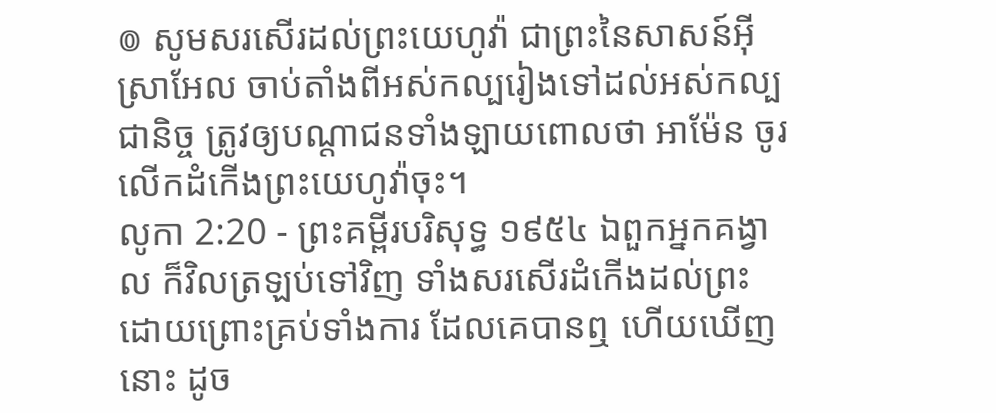៙ សូមសរសើរដល់ព្រះយេហូវ៉ា ជាព្រះនៃសាសន៍អ៊ីស្រាអែល ចាប់តាំងពីអស់កល្បរៀងទៅដល់អស់កល្បជានិច្ច ត្រូវឲ្យបណ្តាជនទាំងឡាយពោលថា អាម៉ែន ចូរលើកដំកើងព្រះយេហូវ៉ាចុះ។
លូកា 2:20 - ព្រះគម្ពីរបរិសុទ្ធ ១៩៥៤ ឯពួកអ្នកគង្វាល ក៏វិលត្រឡប់ទៅវិញ ទាំងសរសើរដំកើងដល់ព្រះ ដោយព្រោះគ្រប់ទាំងការ ដែលគេបានឮ ហើយឃើញនោះ ដូច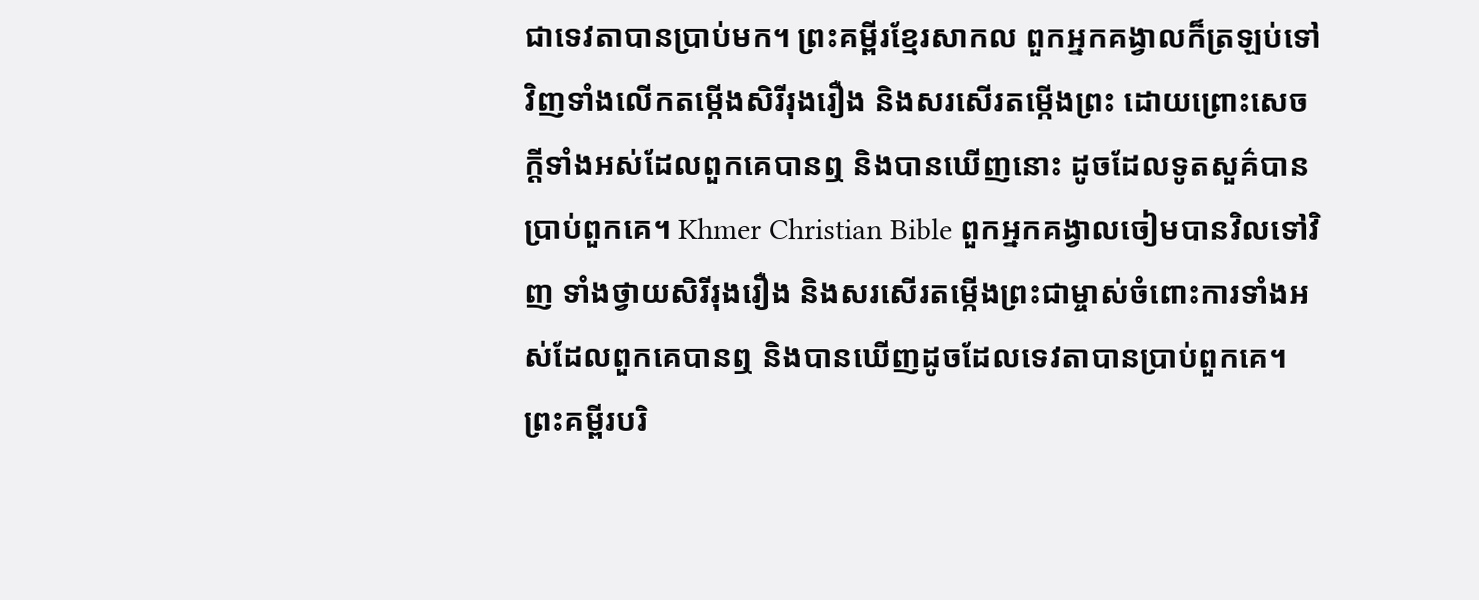ជាទេវតាបានប្រាប់មក។ ព្រះគម្ពីរខ្មែរសាកល ពួកអ្នកគង្វាលក៏ត្រឡប់ទៅវិញទាំងលើកតម្កើងសិរីរុងរឿង និងសរសើរតម្កើងព្រះ ដោយព្រោះសេចក្ដីទាំងអស់ដែលពួកគេបានឮ និងបានឃើញនោះ ដូចដែលទូតសួគ៌បានប្រាប់ពួកគេ។ Khmer Christian Bible ពួកអ្នកគង្វាលចៀមបានវិលទៅវិញ ទាំងថ្វាយសិរីរុងរឿង និងសរសើរតម្កើងព្រះជាម្ចាស់ចំពោះការទាំងអស់ដែលពួកគេបានឮ និងបានឃើញដូចដែលទេវតាបានប្រាប់ពួកគេ។ ព្រះគម្ពីរបរិ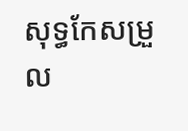សុទ្ធកែសម្រួល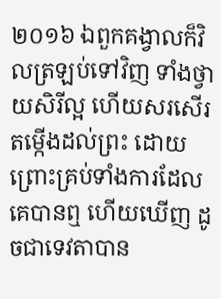២០១៦ ឯពួកគង្វាលក៏វិលត្រឡប់ទៅវិញ ទាំងថ្វាយសិរីល្អ ហើយសរសើរតម្កើងដល់ព្រះ ដោយព្រោះគ្រប់ទាំងការដែលគេបានឮ ហើយឃើញ ដូចជាទេវតាបាន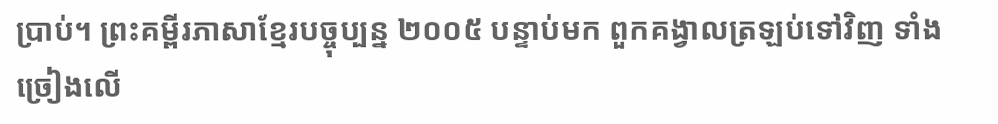ប្រាប់។ ព្រះគម្ពីរភាសាខ្មែរបច្ចុប្បន្ន ២០០៥ បន្ទាប់មក ពួកគង្វាលត្រឡប់ទៅវិញ ទាំងច្រៀងលើ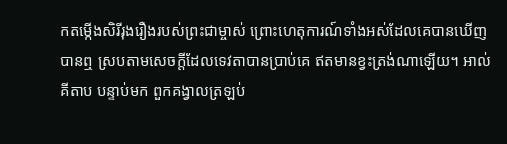កតម្កើងសិរីរុងរឿងរបស់ព្រះជាម្ចាស់ ព្រោះហេតុការណ៍ទាំងអស់ដែលគេបានឃើញបានឮ ស្របតាមសេចក្ដីដែលទេវតាបានប្រាប់គេ ឥតមានខ្វះត្រង់ណាឡើយ។ អាល់គីតាប បន្ទាប់មក ពួកគង្វាលត្រឡប់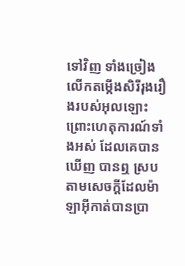ទៅវិញ ទាំងច្រៀងលើកតម្កើងសិរីរុងរឿងរបស់អុលឡោះ ព្រោះហេតុការណ៍ទាំងអស់ ដែលគេបានឃើញ បានឮ ស្របតាមសេចក្ដីដែលម៉ាឡាអ៊ីកាត់បានប្រា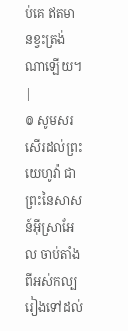ប់គេ ឥតមានខ្វះត្រង់ណាឡើយ។ |
៙ សូមសរសើរដល់ព្រះយេហូវ៉ា ជាព្រះនៃសាសន៍អ៊ីស្រាអែល ចាប់តាំងពីអស់កល្បរៀងទៅដល់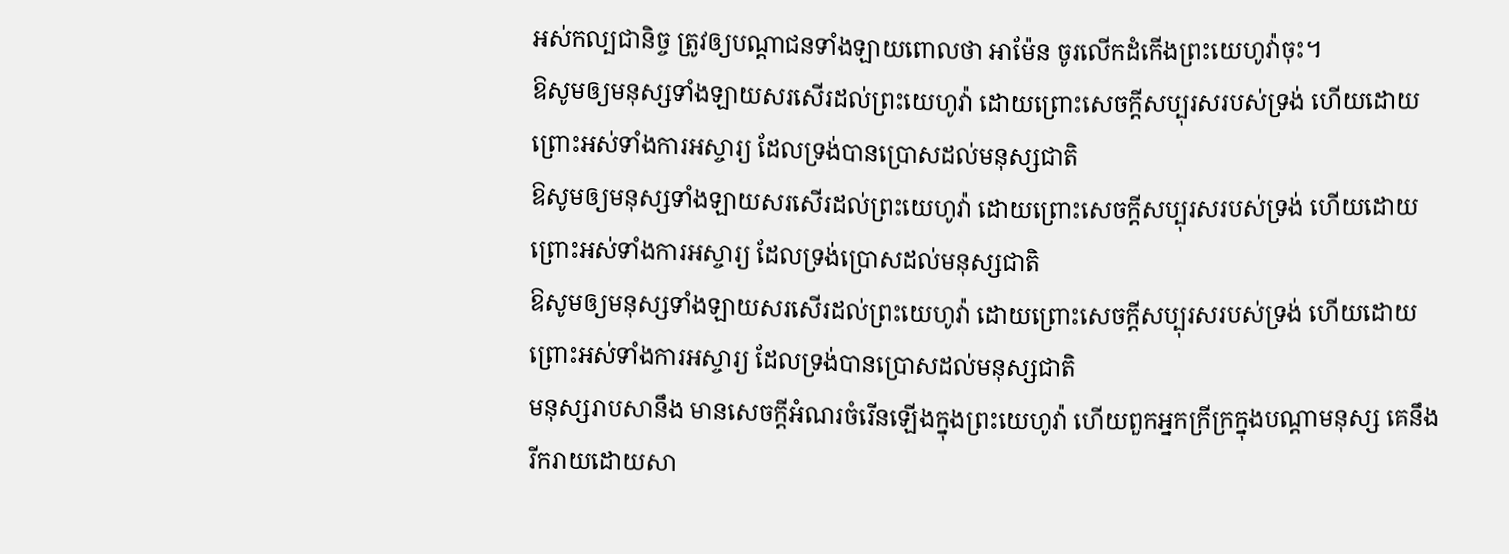អស់កល្បជានិច្ច ត្រូវឲ្យបណ្តាជនទាំងឡាយពោលថា អាម៉ែន ចូរលើកដំកើងព្រះយេហូវ៉ាចុះ។
ឱសូមឲ្យមនុស្សទាំងឡាយសរសើរដល់ព្រះយេហូវ៉ា ដោយព្រោះសេចក្ដីសប្បុរសរបស់ទ្រង់ ហើយដោយព្រោះអស់ទាំងការអស្ចារ្យ ដែលទ្រង់បានប្រោសដល់មនុស្សជាតិ
ឱសូមឲ្យមនុស្សទាំងឡាយសរសើរដល់ព្រះយេហូវ៉ា ដោយព្រោះសេចក្ដីសប្បុរសរបស់ទ្រង់ ហើយដោយព្រោះអស់ទាំងការអស្ចារ្យ ដែលទ្រង់ប្រោសដល់មនុស្សជាតិ
ឱសូមឲ្យមនុស្សទាំងឡាយសរសើរដល់ព្រះយេហូវ៉ា ដោយព្រោះសេចក្ដីសប្បុរសរបស់ទ្រង់ ហើយដោយព្រោះអស់ទាំងការអស្ចារ្យ ដែលទ្រង់បានប្រោសដល់មនុស្សជាតិ
មនុស្សរាបសានឹង មានសេចក្ដីអំណរចំរើនឡើងក្នុងព្រះយេហូវ៉ា ហើយពួកអ្នកក្រីក្រក្នុងបណ្តាមនុស្ស គេនឹងរីករាយដោយសា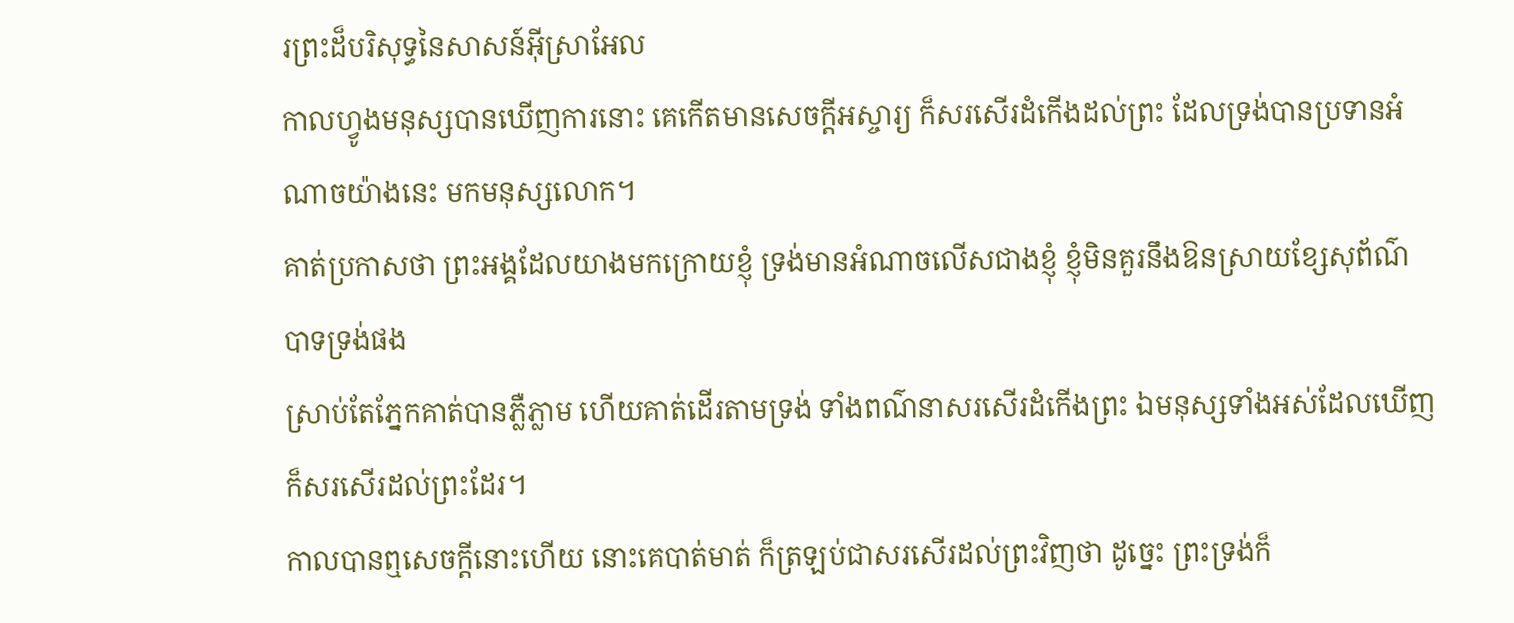រព្រះដ៏បរិសុទ្ធនៃសាសន៍អ៊ីស្រាអែល
កាលហ្វូងមនុស្សបានឃើញការនោះ គេកើតមានសេចក្ដីអស្ចារ្យ ក៏សរសើរដំកើងដល់ព្រះ ដែលទ្រង់បានប្រទានអំណាចយ៉ាងនេះ មកមនុស្សលោក។
គាត់ប្រកាសថា ព្រះអង្គដែលយាងមកក្រោយខ្ញុំ ទ្រង់មានអំណាចលើសជាងខ្ញុំ ខ្ញុំមិនគួរនឹងឱនស្រាយខ្សែសុព័ណ៌បាទទ្រង់ផង
ស្រាប់តែភ្នែកគាត់បានភ្លឺភ្លាម ហើយគាត់ដើរតាមទ្រង់ ទាំងពណ៌នាសរសើរដំកើងព្រះ ឯមនុស្សទាំងអស់ដែលឃើញ ក៏សរសើរដល់ព្រះដែរ។
កាលបានឮសេចក្ដីនោះហើយ នោះគេបាត់មាត់ ក៏ត្រឡប់ជាសរសើរដល់ព្រះវិញថា ដូច្នេះ ព្រះទ្រង់ក៏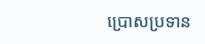ប្រោសប្រទាន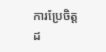ការប្រែចិត្តដ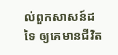ល់ពួកសាសន៍ដទៃ ឲ្យគេមានជីវិត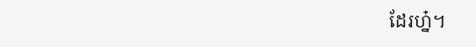ដែរហ្ន៎។